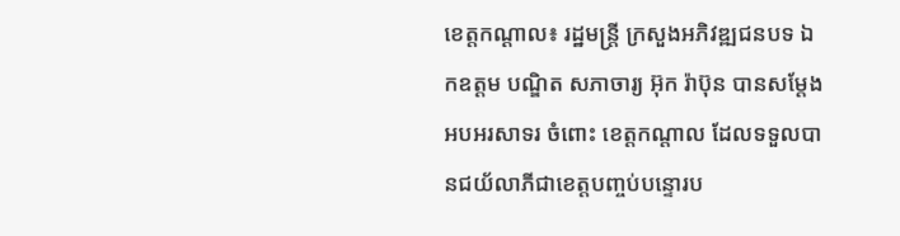ខេត្តកណ្ដាល៖ រដ្ឋមន្ដ្រី ក្រសួងអភិវឌ្ឍជនបទ ឯកឧត្ដម បណ្ឌិត សភាចារ្យ អ៊ុក រ៉ាប៊ុន បានសម្តែងអបអរសាទរ ចំពោះ ខេត្តកណ្តាល ដែលទទួលបានជយ័លាភីជាខេត្តបញ្ចប់បន្ទោរប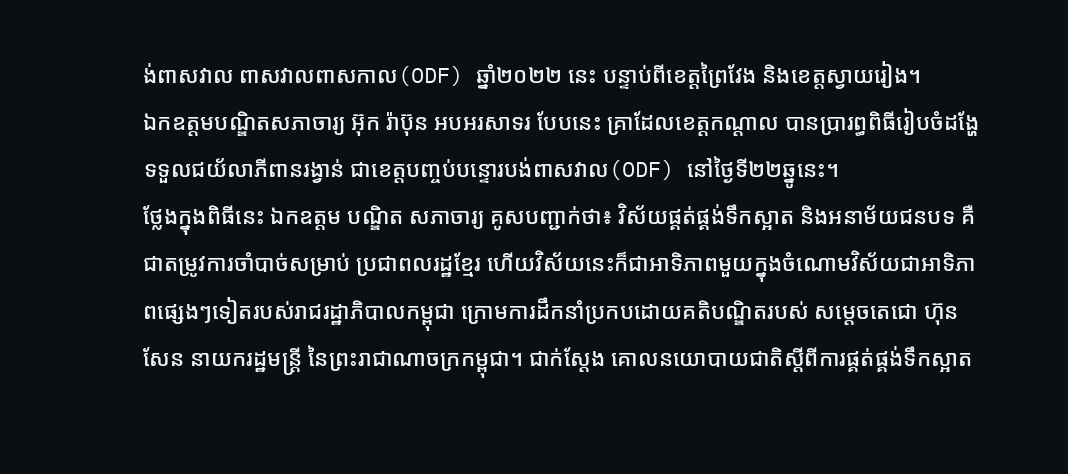ង់ពាសវាល ពាសវាលពាសកាល(ODF) ឆ្នាំ២០២២ នេះ បន្ទាប់ពីខេត្តព្រៃវែង និងខេត្តស្វាយរៀង។
ឯកឧត្តមបណ្ឌិតសភាចារ្យ អ៊ុក រ៉ាប៊ុន អបអរសាទរ បែបនេះ គ្រាដែលខេត្តកណ្តាល បានប្រារព្ធពិធីរៀបចំដង្ហែទទួលជយ័លាភីពានរង្វាន់ ជាខេត្តបញ្ចប់បន្ទោរបង់ពាសវាល(ODF) នៅថ្ងៃទី២២ឆ្នូនេះ។
ថ្លែងក្នុងពិធីនេះ ឯកឧត្តម បណ្ឌិត សភាចារ្យ គូសបញ្ជាក់ថា៖ វិស័យផ្គត់ផ្គង់ទឹកស្អាត និងអនាម័យជនបទ គឺជាតម្រូវការចាំបាច់សម្រាប់ ប្រជាពលរដ្ឋខ្មែរ ហើយវិស័យនេះក៏ជាអាទិភាពមួយក្នុងចំណោមវិស័យជាអាទិភាពផ្សេងៗទៀតរបស់រាជរដ្ឋាភិបាលកម្ពុជា ក្រោមការដឹកនាំប្រកបដោយគតិបណ្ឌិតរបស់ សម្តេចតេជោ ហ៊ុន សែន នាយករដ្ឋមន្រ្តី នៃព្រះរាជាណាចក្រកម្ពុជា។ ជាក់ស្តែង គោលនយោបាយជាតិស្តីពីការផ្គត់ផ្គង់ទឹកស្អាត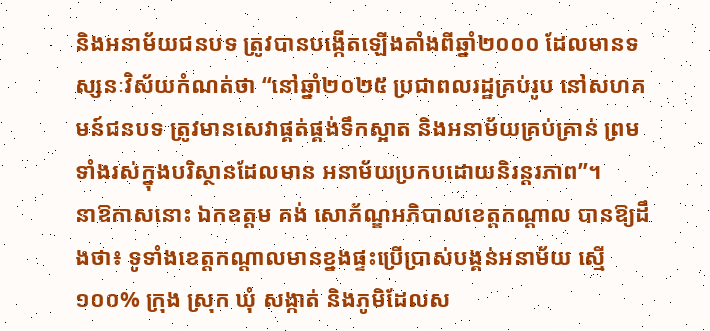និងអនាម័យជនបទ ត្រូវបានបង្កើតឡើងតាំងពីឆ្នាំ២០០០ ដែលមានទស្សនៈវិស័យកំណត់ថា “នៅឆ្នាំ២០២៥ ប្រជាពលរដ្ឋគ្រប់រូប នៅសហគមន៍ជនបទ ត្រូវមានសេវាផ្គត់ផ្គង់ទឹកស្អាត និងអនាម័យគ្រប់គ្រាន់ ព្រមទាំងរស់ក្នុងបរិស្ថានដែលមាន អនាម័យប្រកបដោយនិរន្តរភាព”។
នាឱកាសនោះ ឯកឧត្ដម គង់ សោភ័ណ្ឌអភិបាលខេត្តកណ្ដាល បានឱ្យដឹងថា៖ ទូទាំងខេត្តកណ្ដាលមានខ្នងផ្ទះប្រើប្រាស់បង្គន់អនាម័យ ស្មើ ១០០% ក្រុង ស្រុក ឃុំ សង្កាត់ និងភូមិដែលស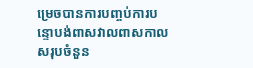ម្រេចបានការបញ្ចប់ការបន្ទោបង់ពាសវាលពាសកាល សរុបចំនួន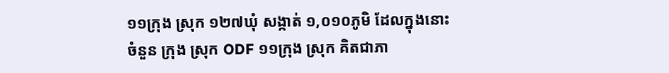១១ក្រុង ស្រុក ១២៧ឃុំ សង្កាត់ ១,០១០ភូមិ ដែលក្នុងនោះ ចំនួន ក្រុង ស្រុក ODF ១១ក្រុង ស្រុក គិតជាភា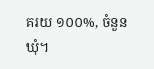គរយ ១០០%, ចំនួនឃុំ។